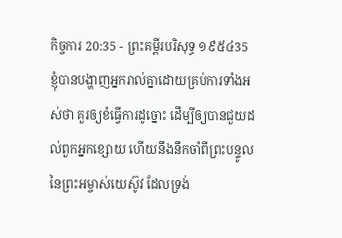កិច្ចការ 20:35 - ព្រះគម្ពីរបរិសុទ្ធ ១៩៥៤35 ខ្ញុំបានបង្ហាញអ្នករាល់គ្នាដោយគ្រប់ការទាំងអស់ថា គួរឲ្យខំធ្វើការដូច្នោះ ដើម្បីឲ្យបានជួយដល់ពួកអ្នកខ្សោយ ហើយនឹងនឹកចាំពីព្រះបន្ទូលនៃព្រះអម្ចាស់យេស៊ូវ ដែលទ្រង់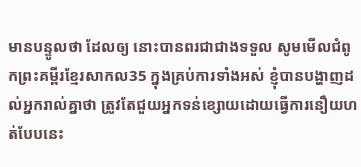មានបន្ទូលថា ដែលឲ្យ នោះបានពរជាជាងទទួល សូមមើលជំពូកព្រះគម្ពីរខ្មែរសាកល35 ក្នុងគ្រប់ការទាំងអស់ ខ្ញុំបានបង្ហាញដល់អ្នករាល់គ្នាថា ត្រូវតែជួយអ្នកទន់ខ្សោយដោយធ្វើការនឿយហត់បែបនេះ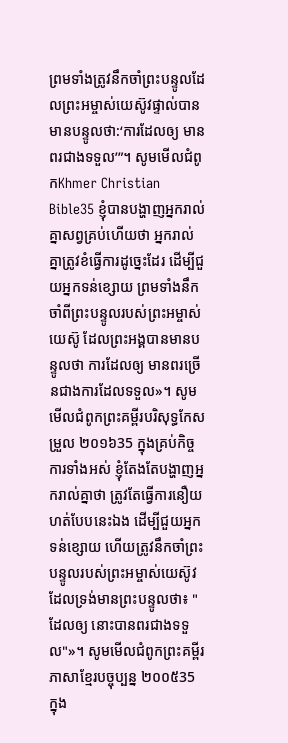ព្រមទាំងត្រូវនឹកចាំព្រះបន្ទូលដែលព្រះអម្ចាស់យេស៊ូវផ្ទាល់បានមានបន្ទូលថា:‘ការដែលឲ្យ មានពរជាងទទួល’”។ សូមមើលជំពូកKhmer Christian Bible35 ខ្ញុំបានបង្ហាញអ្នករាល់គ្នាសព្វគ្រប់ហើយថា អ្នករាល់គ្នាត្រូវខំធ្វើការដូច្នេះដែរ ដើម្បីជួយអ្នកទន់ខ្សោយ ព្រមទាំងនឹកចាំពីព្រះបន្ទូលរបស់ព្រះអម្ចាស់យេស៊ូ ដែលព្រះអង្គបានមានបន្ទូលថា ការដែលឲ្យ មានពរច្រើនជាងការដែលទទួល»។ សូមមើលជំពូកព្រះគម្ពីរបរិសុទ្ធកែសម្រួល ២០១៦35 ក្នុងគ្រប់កិច្ចការទាំងអស់ ខ្ញុំតែងតែបង្ហាញអ្នករាល់គ្នាថា ត្រូវតែធ្វើការនឿយហត់បែបនេះឯង ដើម្បីជួយអ្នកទន់ខ្សោយ ហើយត្រូវនឹកចាំព្រះបន្ទូលរបស់ព្រះអម្ចាស់យេស៊ូវ ដែលទ្រង់មានព្រះបន្ទូលថា៖ "ដែលឲ្យ នោះបានពរជាងទទួល"»។ សូមមើលជំពូកព្រះគម្ពីរភាសាខ្មែរបច្ចុប្បន្ន ២០០៥35 ក្នុង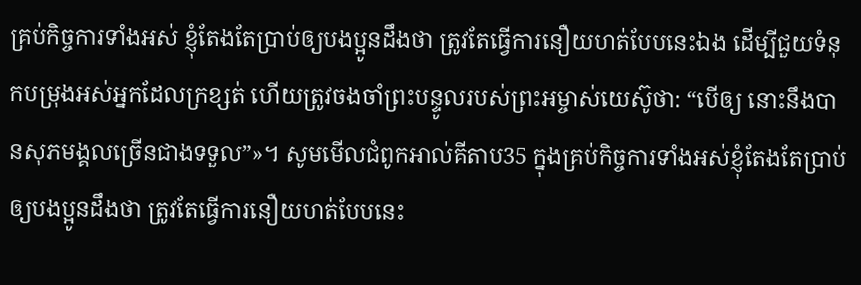គ្រប់កិច្ចការទាំងអស់ ខ្ញុំតែងតែប្រាប់ឲ្យបងប្អូនដឹងថា ត្រូវតែធ្វើការនឿយហត់បែបនេះឯង ដើម្បីជួយទំនុកបម្រុងអស់អ្នកដែលក្រខ្សត់ ហើយត្រូវចងចាំព្រះបន្ទូលរបស់ព្រះអម្ចាស់យេស៊ូថា: “បើឲ្យ នោះនឹងបានសុភមង្គលច្រើនជាងទទួល”»។ សូមមើលជំពូកអាល់គីតាប35 ក្នុងគ្រប់កិច្ចការទាំងអស់ខ្ញុំតែងតែប្រាប់ឲ្យបងប្អូនដឹងថា ត្រូវតែធ្វើការនឿយហត់បែបនេះ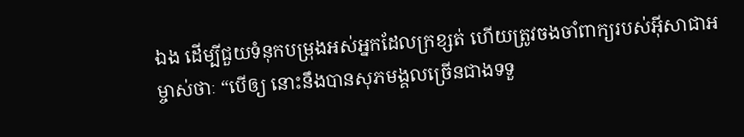ឯង ដើម្បីជួយទំនុកបម្រុងអស់អ្នកដែលក្រខ្សត់ ហើយត្រូវចងចាំពាក្យរបស់អ៊ីសាជាអម្ចាស់ថាៈ “បើឲ្យ នោះនឹងបានសុភមង្គលច្រើនជាងទទួ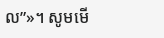ល”»។ សូមមើ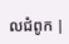លជំពូក |